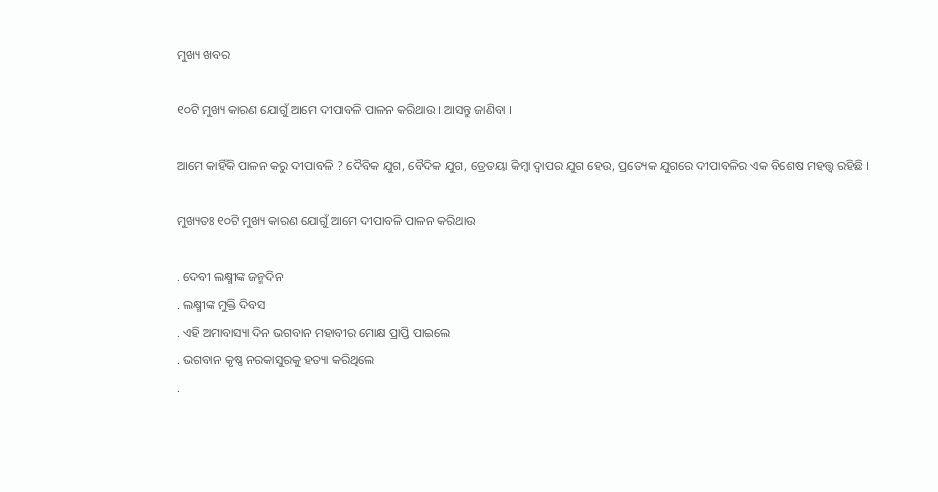ମୁଖ୍ୟ ଖବର

୧୦ଟି ମୁଖ୍ୟ କାରଣ ଯୋଗୁଁ ଆମେ ଦୀପାବଳି ପାଳନ କରିଥାଉ । ଆସନ୍ତୁ ଜାଣିବା ।

ଆମେ କାହିଁକି ପାଳନ କରୁ ଦୀପାବଳି ? ଦୈବିକ ଯୁଗ, ବୈଦିକ ଯୁଗ, ତ୍ରେତୟା କିମ୍ବା ଦ୍ୱାପର ଯୁଗ ହେଉ, ପ୍ରତ୍ୟେକ ଯୁଗରେ ଦୀପାବଳିର ଏକ ବିଶେଷ ମହତ୍ତ୍ୱ ରହିଛି ।

ମୁଖ୍ୟତଃ ୧୦ଟି ମୁଖ୍ୟ କାରଣ ଯୋଗୁଁ ଆମେ ଦୀପାବଳି ପାଳନ କରିଥାଉ

. ଦେବୀ ଲକ୍ଷ୍ମୀଙ୍କ ଜନ୍ମଦିନ
. ଲକ୍ଷ୍ମୀଙ୍କ ମୁକ୍ତି ଦିବସ
. ଏହି ଅମାବାସ୍ୟା ଦିନ ଭଗବାନ ମହାବୀର ମୋକ୍ଷ ପ୍ରାପ୍ତି ପାଇଲେ
. ଭଗବାନ କୃଷ୍ଣ ନରକାସୁରକୁ ହତ୍ୟା କରିଥିଲେ
.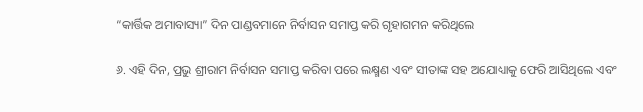“କାର୍ତ୍ତିକ ଅମାବାସ୍ୟା” ଦିନ ପାଣ୍ଡବମାନେ ନିର୍ବାସନ ସମାପ୍ତ କରି ଗୃହାଗମନ କରିଥିଲେ

୬. ଏହି ଦିନ, ପ୍ରଭୁ ଶ୍ରୀରାମ ନିର୍ବାସନ ସମାପ୍ତ କରିବା ପରେ ଲକ୍ଷ୍ମଣ ଏବଂ ସୀତାଙ୍କ ସହ ଅଯୋଧ୍ୟାକୁ ଫେରି ଆସିଥିଲେ ଏବଂ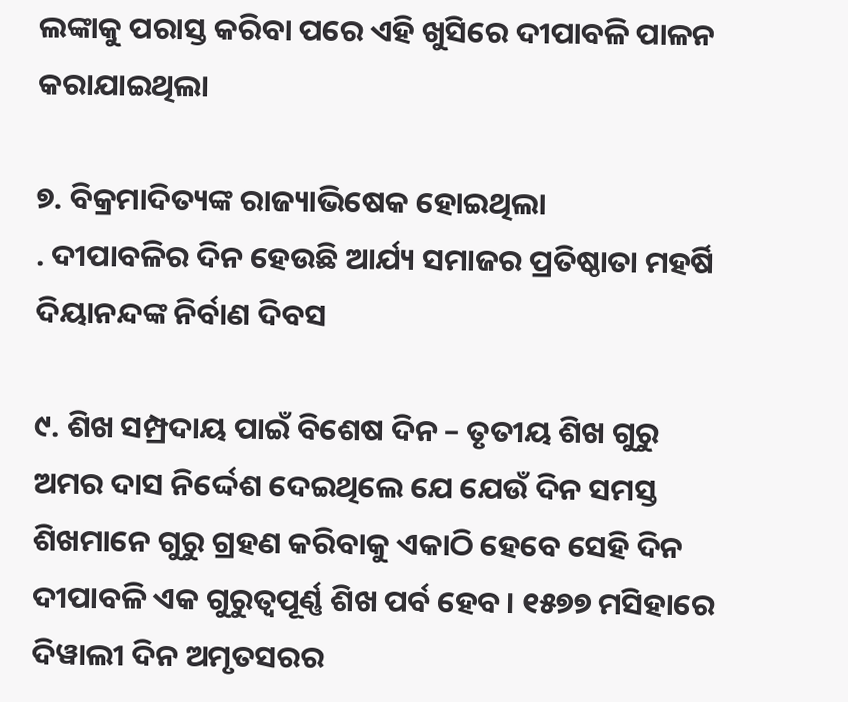ଲଙ୍କାକୁ ପରାସ୍ତ କରିବା ପରେ ଏହି ଖୁସିରେ ଦୀପାବଳି ପାଳନ କରାଯାଇଥିଲା

୭. ବିକ୍ରମାଦିତ୍ୟଙ୍କ ରାଜ୍ୟାଭିଷେକ ହୋଇଥିଲା
. ଦୀପାବଳିର ଦିନ ହେଉଛି ଆର୍ଯ୍ୟ ସମାଜର ପ୍ରତିଷ୍ଠାତା ମହର୍ଷି ଦିୟାନନ୍ଦଙ୍କ ନିର୍ବାଣ ଦିବସ

୯. ଶିଖ ସମ୍ପ୍ରଦାୟ ପାଇଁ ବିଶେଷ ଦିନ – ତୃତୀୟ ଶିଖ ଗୁରୁ ଅମର ଦାସ ନିର୍ଦ୍ଦେଶ ଦେଇଥିଲେ ଯେ ଯେଉଁ ଦିନ ସମସ୍ତ ଶିଖମାନେ ଗୁରୁ ଗ୍ରହଣ କରିବାକୁ ଏକାଠି ହେବେ ସେହି ଦିନ ଦୀପାବଳି ଏକ ଗୁରୁତ୍ୱପୂର୍ଣ୍ଣ ଶିଖ ପର୍ବ ହେବ। ୧୫୭୭ ମସିହାରେ ଦିୱାଲୀ ଦିନ ଅମୃତସରର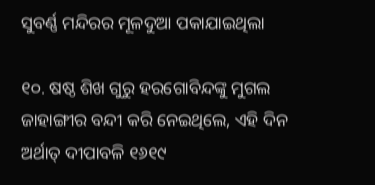ସୁବର୍ଣ୍ଣ ମନ୍ଦିରର ମୂଳଦୁଆ ପକାଯାଇଥିଲା

୧୦. ଷଷ୍ଠ ଶିଖ ଗୁରୁ ହରଗୋବିନ୍ଦଙ୍କୁ ମୁଗଲ ଜାହାଙ୍ଗୀର ବନ୍ଦୀ କରି ନେଇଥିଲେ, ଏହି ଦିନ ଅର୍ଥାତ୍ ଦୀପାବଳି ୧୬୧୯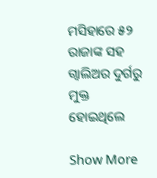ମସିହାରେ ୫୨ ରାଜାଙ୍କ ସହ ଗ୍ୱାଲିଅର ଦୁର୍ଗରୁ ମୁକ୍ତ ହୋଇଥିଲେ

Show More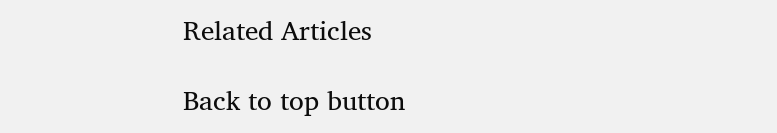Related Articles

Back to top button